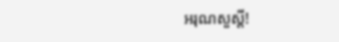អរុណសួស្ដី!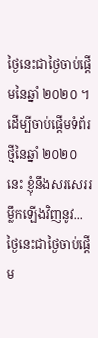ថ្ងៃនេះជាថ្ងៃចាប់ផ្ដើមនៃឆ្នាំ ២០២០ ។ ដើម្បីចាប់ផ្ដើមទំព័រថ្មីនៃឆ្នាំ ២០២០ នេះ ខ្ញុំនឹងសរសេររម្លឹកឡើងវិញនូវ...
ថ្ងៃនេះជាថ្ងៃចាប់ផ្ដើម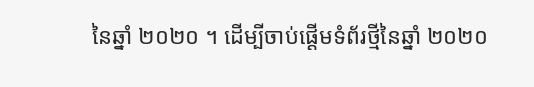នៃឆ្នាំ ២០២០ ។ ដើម្បីចាប់ផ្ដើមទំព័រថ្មីនៃឆ្នាំ ២០២០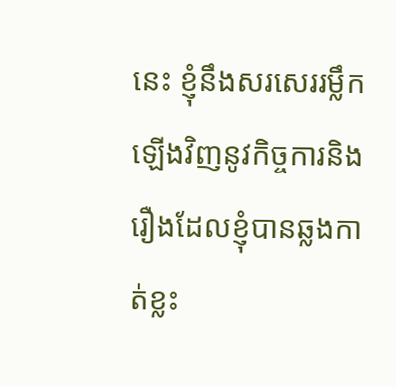នេះ ខ្ញុំនឹងសរសេររម្លឹកឡើងវិញនូវកិច្ចការនិងរឿងដែលខ្ញុំបានឆ្លងកាត់ខ្លះ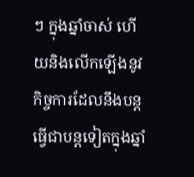ៗ ក្នុងឆ្នាំចាស់ ហើយនិងលើកឡើងនូវកិច្ចការដែលនឹងបន្តធ្វើជាបន្តទៀតក្នុងឆ្នាំ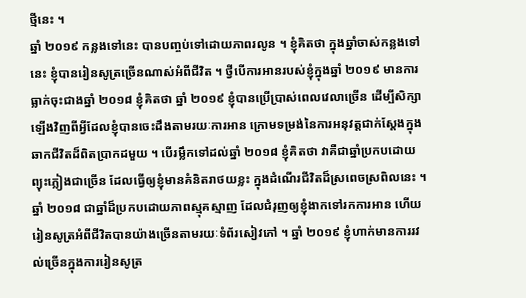ថ្មីនេះ ។
ឆ្នាំ ២០១៩ កន្លងទៅនេះ បានបញ្ចប់ទៅដោយភាពរលូន ។ ខ្ញុំគិតថា ក្នុងឆ្នាំចាស់កន្លងទៅនេះ ខ្ញុំបានរៀនសូត្រច្រើនណាស់អំពីជីវិត ។ ថ្វីបើការអានរបស់ខ្ញុំក្នុងឆ្នាំ ២០១៩ មានការធ្លាក់ចុះជាងឆ្នាំ ២០១៨ ខ្ញុំគិតថា ឆ្នាំ ២០១៩ ខ្ញុំបានប្រើប្រាស់ពេលវេលាច្រើន ដើម្បីសិក្សាឡើងវិញពីអ្វីដែលខ្ញុំបានចេះដឹងតាមរយៈការអាន ក្រោមទម្រង់នៃការអនុវត្តជាក់ស្ដែងក្នុងឆាកជីវិតដ៏ពិតប្រាកដមួយ ។ បើរម្លឹកទៅដល់ឆ្នាំ ២០១៨ ខ្ញុំគិតថា វាគឺជាឆ្នាំប្រកបដោយព្យុះភ្លៀងជាច្រើន ដែលធ្វើឲ្យខ្ញុំមានគំនិតរាថយខ្លះ ក្នុងដំណើរជីវិតដ៏ស្រពេចស្រពិលនេះ ។ ឆ្នាំ ២០១៨ ជាឆ្នាំដ៏ប្រកបដោយភាពស្មុគស្មាញ ដែលជំរុញឲ្យខ្ញុំងាកទៅរកការអាន ហើយរៀនសូត្រអំពីជីវិតបានយ៉ាងច្រើនតាមរយៈទំព័រសៀវភៅ ។ ឆ្នាំ ២០១៩ ខ្ញុំហាក់មានការរវល់ច្រើនក្នុងការរៀនសូត្រ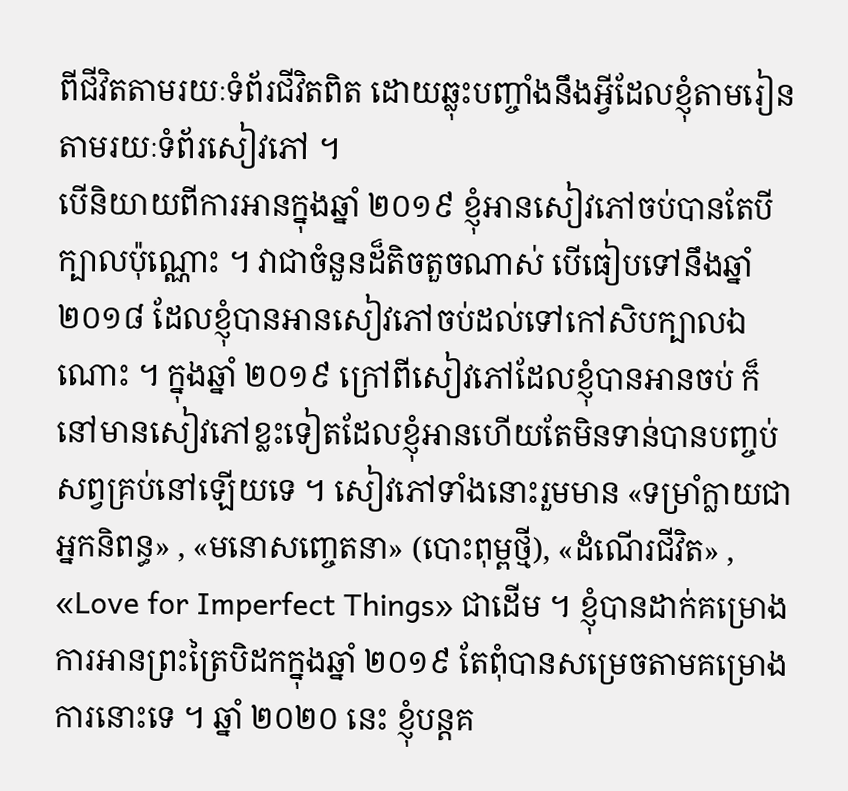ពីជីវិតតាមរយៈទំព័រជីវិតពិត ដោយឆ្លុះបញ្ចាំងនឹងអ្វីដែលខ្ញុំតាមរៀនតាមរយៈទំព័រសៀវភៅ ។
បើនិយាយពីការអានក្នុងឆ្នាំ ២០១៩ ខ្ញុំអានសៀវភៅចប់បានតែបីក្បាលប៉ុណ្ណោះ ។ វាជាចំនួនដ៏តិចតួចណាស់ បើធៀបទៅនឹងឆ្នាំ ២០១៨ ដែលខ្ញុំបានអានសៀវភៅចប់ដល់ទៅកៅសិបក្បាលឯណោះ ។ ក្នុងឆ្នាំ ២០១៩ ក្រៅពីសៀវភៅដែលខ្ញុំបានអានចប់ ក៏នៅមានសៀវភៅខ្លះទៀតដែលខ្ញុំអានហើយតែមិនទាន់បានបញ្ចប់សព្វគ្រប់នៅឡើយទេ ។ សៀវភៅទាំងនោះរួមមាន «ទម្រាំក្លាយជាអ្នកនិពន្ធ» , «មនោសញ្ចេតនា» (បោះពុម្ពថ្មី), «ដំណើរជីវិត» , «Love for Imperfect Things» ជាដើម ។ ខ្ញុំបានដាក់គម្រោងការអានព្រះត្រៃបិដកក្នុងឆ្នាំ ២០១៩ តែពុំបានសម្រេចតាមគម្រោងការនោះទេ ។ ឆ្នាំ ២០២០ នេះ ខ្ញុំបន្តគ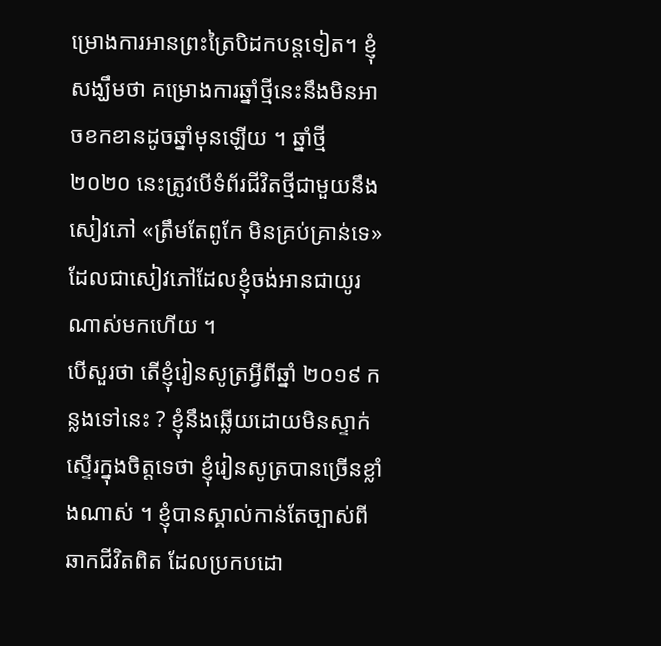ម្រោងការអានព្រះត្រៃបិដកបន្តទៀត។ ខ្ញុំសង្ឃឹមថា គម្រោងការឆ្នាំថ្មីនេះនឹងមិនអាចខកខានដូចឆ្នាំមុនឡើយ ។ ឆ្នាំថ្មី ២០២០ នេះត្រូវបើទំព័រជីវិតថ្មីជាមួយនឹងសៀវភៅ «ត្រឹមតែពូកែ មិនគ្រប់គ្រាន់ទេ» ដែលជាសៀវភៅដែលខ្ញុំចង់អានជាយូរណាស់មកហើយ ។
បើសួរថា តើខ្ញុំរៀនសូត្រអ្វីពីឆ្នាំ ២០១៩ កន្លងទៅនេះ ? ខ្ញុំនឹងឆ្លើយដោយមិនស្ទាក់ស្ទើរក្នុងចិត្តទេថា ខ្ញុំរៀនសូត្របានច្រើនខ្លាំងណាស់ ។ ខ្ញុំបានស្គាល់កាន់តែច្បាស់ពីឆាកជីវិតពិត ដែលប្រកបដោ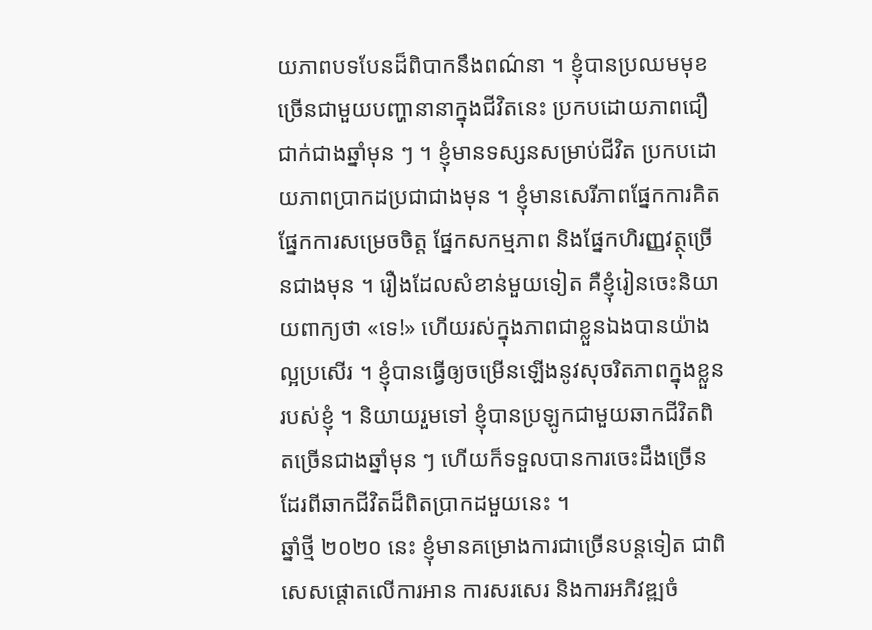យភាពបទបែនដ៏ពិបាកនឹងពណ៌នា ។ ខ្ញុំបានប្រឈមមុខច្រើនជាមួយបញ្ហានានាក្នុងជីវិតនេះ ប្រកបដោយភាពជឿជាក់ជាងឆ្នាំមុន ៗ ។ ខ្ញុំមានទស្សនសម្រាប់ជីវិត ប្រកបដោយភាពប្រាកដប្រជាជាងមុន ។ ខ្ញុំមានសេរីភាពផ្នែកការគិត ផ្នែកការសម្រេចចិត្ត ផ្នែកសកម្មភាព និងផ្នែកហិរញ្ញវត្ថុច្រើនជាងមុន ។ រឿងដែលសំខាន់មួយទៀត គឺខ្ញុំរៀនចេះនិយាយពាក្យថា «ទេ!» ហើយរស់ក្នុងភាពជាខ្លួនឯងបានយ៉ាងល្អប្រសើរ ។ ខ្ញុំបានធ្វើឲ្យចម្រើនឡើងនូវសុចរិតភាពក្នុងខ្លួនរបស់ខ្ញុំ ។ និយាយរួមទៅ ខ្ញុំបានប្រឡូកជាមួយឆាកជីវិតពិតច្រើនជាងឆ្នាំមុន ៗ ហើយក៏ទទួលបានការចេះដឹងច្រើនដែរពីឆាកជីវិតដ៏ពិតប្រាកដមួយនេះ ។
ឆ្នាំថ្មី ២០២០ នេះ ខ្ញុំមានគម្រោងការជាច្រើនបន្តទៀត ជាពិសេសផ្ដោតលើការអាន ការសរសេរ និងការអភិវឌ្ឍចំ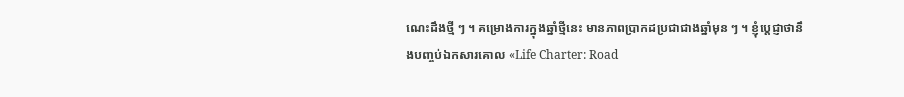ណេះដឹងថ្មី ៗ ។ គម្រោងការក្នុងឆ្នាំថ្មីនេះ មានភាពប្រាកដប្រជាជាងឆ្នាំមុន ៗ ។ ខ្ញុំប្ដេជ្ញាថានឹងបញ្ចប់ឯកសារគោល «Life Charter: Road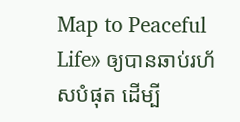Map to Peaceful Life» ឲ្យបានឆាប់រហ័សបំផុត ដើម្បី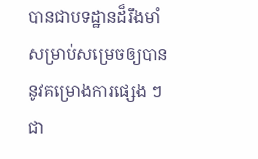បានជាបទដ្ឋានដ៏រឹងមាំសម្រាប់សម្រេចឲ្យបាននូវគម្រោងការផ្សេង ៗ ជា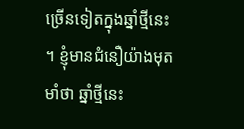ច្រើនទៀតក្នុងឆ្នាំថ្មីនេះ ។ ខ្ញុំមានជំនឿយ៉ាងមុតមាំថា ឆ្នាំថ្មីនេះ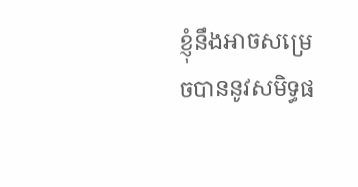ខ្ញុំនឹងអាចសម្រេចបាននូវសមិទ្ធផ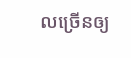លច្រើនឲ្យ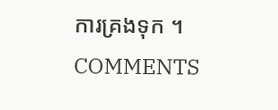ការគ្រងទុក ។
COMMENTS